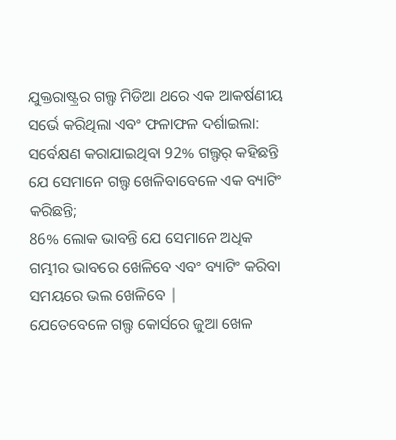ଯୁକ୍ତରାଷ୍ଟ୍ରର ଗଲ୍ଫ ମିଡିଆ ଥରେ ଏକ ଆକର୍ଷଣୀୟ ସର୍ଭେ କରିଥିଲା ଏବଂ ଫଳାଫଳ ଦର୍ଶାଇଲା:
ସର୍ବେକ୍ଷଣ କରାଯାଇଥିବା 92% ଗଲ୍ଫର୍ କହିଛନ୍ତି ଯେ ସେମାନେ ଗଲ୍ଫ ଖେଳିବାବେଳେ ଏକ ବ୍ୟାଟିଂ କରିଛନ୍ତି;
86% ଲୋକ ଭାବନ୍ତି ଯେ ସେମାନେ ଅଧିକ ଗମ୍ଭୀର ଭାବରେ ଖେଳିବେ ଏବଂ ବ୍ୟାଟିଂ କରିବା ସମୟରେ ଭଲ ଖେଳିବେ |
ଯେତେବେଳେ ଗଲ୍ଫ କୋର୍ସରେ ଜୁଆ ଖେଳ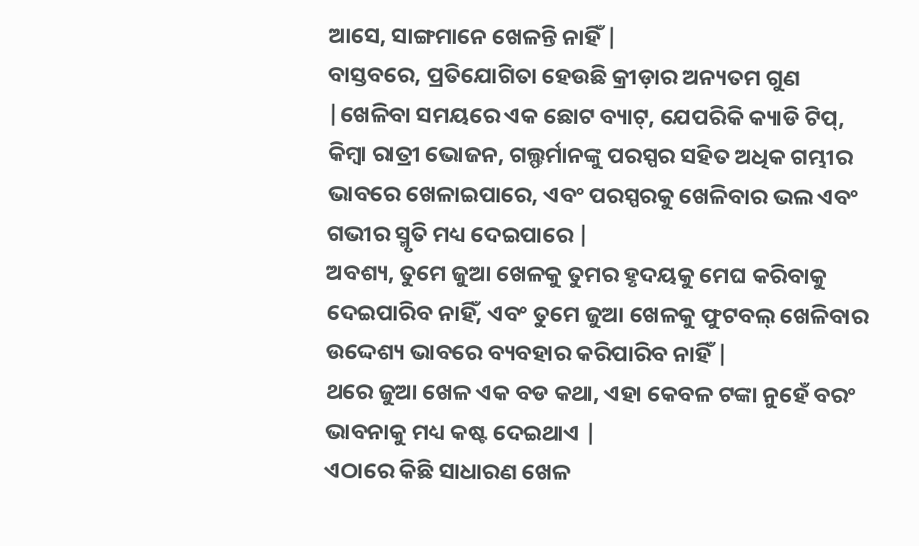ଆସେ, ସାଙ୍ଗମାନେ ଖେଳନ୍ତି ନାହିଁ |
ବାସ୍ତବରେ, ପ୍ରତିଯୋଗିତା ହେଉଛି କ୍ରୀଡ଼ାର ଅନ୍ୟତମ ଗୁଣ |ଖେଳିବା ସମୟରେ ଏକ ଛୋଟ ବ୍ୟାଟ୍, ଯେପରିକି କ୍ୟାଡି ଟିପ୍, କିମ୍ବା ରାତ୍ରୀ ଭୋଜନ, ଗଲ୍ଫର୍ମାନଙ୍କୁ ପରସ୍ପର ସହିତ ଅଧିକ ଗମ୍ଭୀର ଭାବରେ ଖେଳାଇପାରେ, ଏବଂ ପରସ୍ପରକୁ ଖେଳିବାର ଭଲ ଏବଂ ଗଭୀର ସ୍ମୃତି ମଧ୍ୟ ଦେଇପାରେ |
ଅବଶ୍ୟ, ତୁମେ ଜୁଆ ଖେଳକୁ ତୁମର ହୃଦୟକୁ ମେଘ କରିବାକୁ ଦେଇପାରିବ ନାହିଁ, ଏବଂ ତୁମେ ଜୁଆ ଖେଳକୁ ଫୁଟବଲ୍ ଖେଳିବାର ଉଦ୍ଦେଶ୍ୟ ଭାବରେ ବ୍ୟବହାର କରିପାରିବ ନାହିଁ |
ଥରେ ଜୁଆ ଖେଳ ଏକ ବଡ କଥା, ଏହା କେବଳ ଟଙ୍କା ନୁହେଁ ବରଂ ଭାବନାକୁ ମଧ୍ୟ କଷ୍ଟ ଦେଇଥାଏ |
ଏଠାରେ କିଛି ସାଧାରଣ ଖେଳ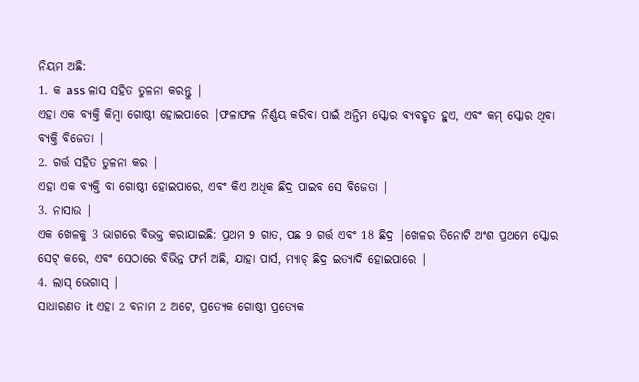ନିୟମ ଅଛି:
1. କ ass ଳାସ ସହିତ ତୁଳନା କରନ୍ତୁ |
ଏହା ଏକ ବ୍ୟକ୍ତି କିମ୍ବା ଗୋଷ୍ଠୀ ହୋଇପାରେ |ଫଳାଫଳ ନିର୍ଣ୍ଣୟ କରିବା ପାଇଁ ଅନ୍ତିମ ସ୍କୋର ବ୍ୟବହୃତ ହୁଏ, ଏବଂ କମ୍ ସ୍କୋର ଥିବା ବ୍ୟକ୍ତି ବିଜେତା |
2. ଗର୍ତ୍ତ ସହିତ ତୁଳନା କର |
ଏହା ଏକ ବ୍ୟକ୍ତି ବା ଗୋଷ୍ଠୀ ହୋଇପାରେ, ଏବଂ କିଏ ଅଧିକ ଛିଦ୍ର ପାଇବ ସେ ବିଜେତା |
3. ନାସାଉ |
ଏକ ଖେଳକୁ 3 ଭାଗରେ ବିଭକ୍ତ କରାଯାଇଛି: ପ୍ରଥମ 9 ଗାତ, ପଛ 9 ଗର୍ତ୍ତ ଏବଂ 18 ଛିଦ୍ର |ଖେଳର ତିନୋଟି ଅଂଶ ପ୍ରଥମେ ସ୍କୋର ସେଟ୍ କରେ, ଏବଂ ସେଠାରେ ବିଭିନ୍ନ ଫର୍ମ ଅଛି, ଯାହା ପାର୍ସ, ମ୍ୟାଚ୍ ଛିଦ୍ର ଇତ୍ୟାଦି ହୋଇପାରେ |
4. ଲାସ୍ ଭେଗାସ୍ |
ସାଧାରଣତ it ଏହା 2 ବନାମ 2 ଅଟେ, ପ୍ରତ୍ୟେକ ଗୋଷ୍ଠୀ ପ୍ରତ୍ୟେକ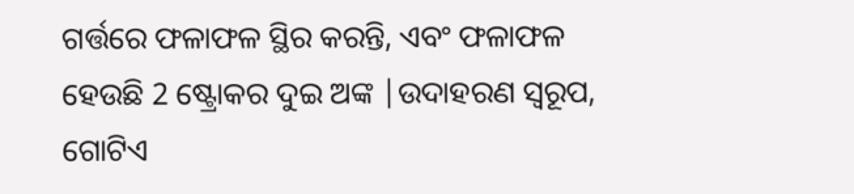ଗର୍ତ୍ତରେ ଫଳାଫଳ ସ୍ଥିର କରନ୍ତି, ଏବଂ ଫଳାଫଳ ହେଉଛି 2 ଷ୍ଟ୍ରୋକର ଦୁଇ ଅଙ୍କ |ଉଦାହରଣ ସ୍ୱରୂପ, ଗୋଟିଏ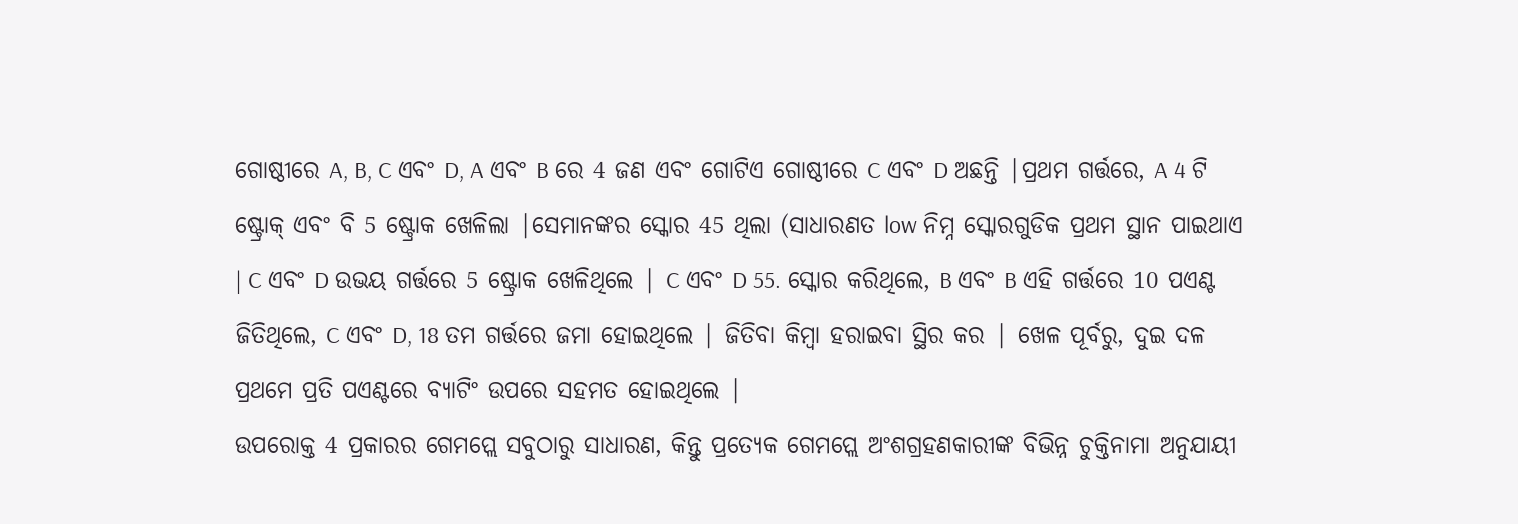ଗୋଷ୍ଠୀରେ A, B, C ଏବଂ D, A ଏବଂ B ରେ 4 ଜଣ ଏବଂ ଗୋଟିଏ ଗୋଷ୍ଠୀରେ C ଏବଂ D ଅଛନ୍ତି |ପ୍ରଥମ ଗର୍ତ୍ତରେ, A 4 ଟି ଷ୍ଟ୍ରୋକ୍ ଏବଂ ବି 5 ଷ୍ଟ୍ରୋକ ଖେଳିଲା |ସେମାନଙ୍କର ସ୍କୋର 45 ଥିଲା (ସାଧାରଣତ low ନିମ୍ନ ସ୍କୋରଗୁଡିକ ପ୍ରଥମ ସ୍ଥାନ ପାଇଥାଏ | C ଏବଂ D ଉଭୟ ଗର୍ତ୍ତରେ 5 ଷ୍ଟ୍ରୋକ ଖେଳିଥିଲେ | C ଏବଂ D 55. ସ୍କୋର କରିଥିଲେ, B ଏବଂ B ଏହି ଗର୍ତ୍ତରେ 10 ପଏଣ୍ଟ ଜିତିଥିଲେ, C ଏବଂ D, 18 ତମ ଗର୍ତ୍ତରେ ଜମା ହୋଇଥିଲେ | ଜିତିବା କିମ୍ବା ହରାଇବା ସ୍ଥିର କର | ଖେଳ ପୂର୍ବରୁ, ଦୁଇ ଦଳ ପ୍ରଥମେ ପ୍ରତି ପଏଣ୍ଟରେ ବ୍ୟାଟିଂ ଉପରେ ସହମତ ହୋଇଥିଲେ |
ଉପରୋକ୍ତ 4 ପ୍ରକାରର ଗେମପ୍ଲେ ସବୁଠାରୁ ସାଧାରଣ, କିନ୍ତୁ ପ୍ରତ୍ୟେକ ଗେମପ୍ଲେ ଅଂଶଗ୍ରହଣକାରୀଙ୍କ ବିଭିନ୍ନ ଚୁକ୍ତିନାମା ଅନୁଯାୟୀ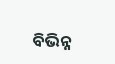ବିଭିନ୍ନ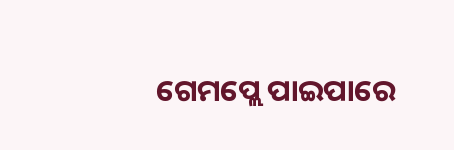ଗେମପ୍ଲେ ପାଇପାରେ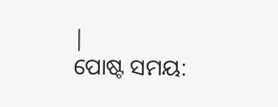|
ପୋଷ୍ଟ ସମୟ: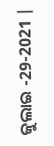ଜୁଲାଇ -29-2021 |